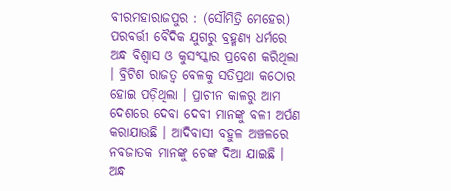ବୀରମହାରାଜପୁର : (ସୌମିତ୍ରି ମେହେର)
ପରବର୍ତ୍ତୀ ବୈଦିକ ଯୁଗରୁ ବ୍ରହ୍ମଣ୍ୟ ଧର୍ମରେ ଅନ୍ଧ ବିଶ୍ବାସ ଓ କୁସଂସ୍କାର ପ୍ରବେଶ କରିଥିଲା । ବ୍ରିଟିଶ ରାଜତ୍ଵ ବେଳକୁ ସତିପ୍ରଥା କଠୋର ହୋଇ ପଡ଼ିଥିଲା । ପ୍ରାଚୀନ କାଳରୁ ଆମ ଦେଶରେ ଦେବା ଦେବୀ ମାନଙ୍କୁ ବଳୀ ଅର୍ପଣ କରାଯାଉଛି । ଆଦିବାସୀ ବହୁଳ ଅଞ୍ଚଳରେ ନବଜାତକ ମାନଙ୍କୁ ଚେଙ୍କ ଦିଆ ଯାଇଛି । ଅନ୍ଧ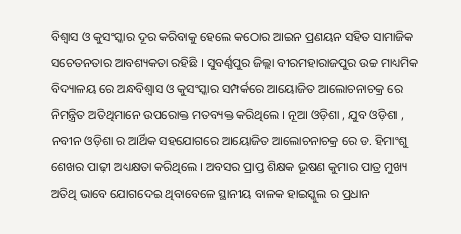ବିଶ୍ବାସ ଓ କୁସଂସ୍କାର ଦୂର କରିବାକୁ ହେଲେ କଠୋର ଆଇନ ପ୍ରଣୟନ ସହିତ ସାମାଜିକ ସଚେତନତାର ଆବଶ୍ୟକତା ରହିଛି । ସୁବର୍ଣ୍ଣପୁର ଜିଲ୍ଲା ବୀରମହାରାଜପୁର ଉଚ୍ଚ ମାଧ୍ୟମିକ ବିଦ୍ୟାଳୟ ରେ ଅନ୍ଧବିଶ୍ୱାସ ଓ କୁସଂସ୍କାର ସମ୍ପର୍କରେ ଆୟୋଜିତ ଆଲୋଚନାଚକ୍ର ରେ ନିମନ୍ତ୍ରିତ ଅତିଥିମାନେ ଉପରୋକ୍ତ ମତବ୍ୟକ୍ତ କରିଥିଲେ । ନୂଆ ଓଡ଼ିଶା , ଯୁବ ଓଡ଼ିଶା , ନବୀନ ଓଡ଼ିଶା ର ଆର୍ଥିକ ସହଯୋଗରେ ଆୟୋଜିତ ଆଲୋଚନାଚକ୍ର ରେ ଡ. ହିମାଂଶୁ ଶେଖର ପାଢ଼ୀ ଅଧ୍ୟକ୍ଷତା କରିଥିଲେ । ଅବସର ପ୍ରାପ୍ତ ଶିକ୍ଷକ ଭୂଷଣ କୁମାର ପାତ୍ର ମୁଖ୍ୟ ଅତିଥି ଭାବେ ଯୋଗଦେଇ ଥିବାବେଳେ ସ୍ଥାନୀୟ ବାଳକ ହାଇସ୍କୁଲ ର ପ୍ରଧାନ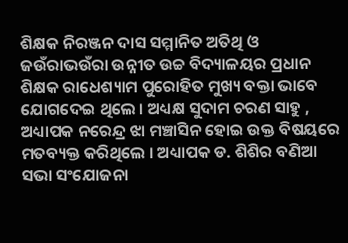ଶିକ୍ଷକ ନିରଞ୍ଜନ ଦାସ ସମ୍ମାନିତ ଅତିଥି ଓ ଜଉଁରାଭଉଁରା ଉନ୍ନୀତ ଉଚ୍ଚ ବିଦ୍ୟାଳୟର ପ୍ରଧାନ ଶିକ୍ଷକ ରାଧେଶ୍ୟାମ ପୁରୋହିତ ମୁଖ୍ୟ ବକ୍ତା ଭାବେ ଯୋଗଦେଇ ଥିଲେ । ଅଧ୍ୟକ୍ଷ ସୁଦାମ ଚରଣ ସାହୁ , ଅଧ୍ୟାପକ ନରେନ୍ଦ୍ର ଝା ମଞ୍ଚାସିନ ହୋଇ ଉକ୍ତ ବିଷୟରେ ମତବ୍ୟକ୍ତ କରିଥିଲେ । ଅଧ୍ୟାପକ ଡ. ଶିଶିର ବଣିଆ ସଭା ସଂଯୋଜନା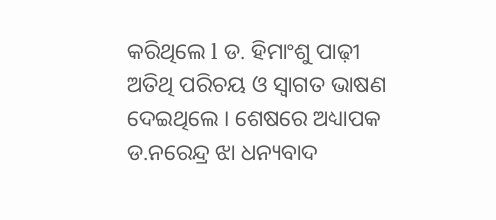କରିଥିଲେ l ଡ. ହିମାଂଶୁ ପାଢ଼ୀ ଅତିଥି ପରିଚୟ ଓ ସ୍ବାଗତ ଭାଷଣ ଦେଇଥିଲେ । ଶେଷରେ ଅଧ୍ୟାପକ ଡ.ନରେନ୍ଦ୍ର ଝା ଧନ୍ୟବାଦ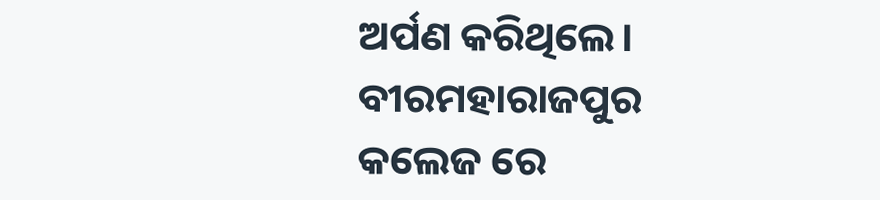ଅର୍ପଣ କରିଥିଲେ।
ବୀରମହାରାଜପୁର କଲେଜ ରେ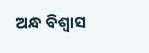ଅନ୍ଧ ବିଶ୍ବାସ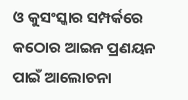ଓ କୁସଂସ୍କାର ସମ୍ପର୍କରେ କଠୋର ଆଇନ ପ୍ରଣୟନ ପାଇଁ ଆଲୋଚନା